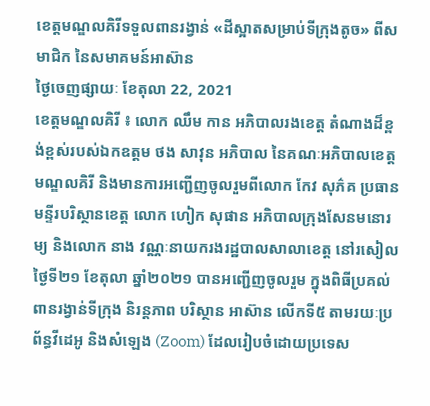ខេត្តមណ្ឌលគិរីទទួលពានរង្វាន់ «ដីស្អាតសម្រាប់ទីក្រុងតូច» ពីសមាជិក នៃសមាគមន៍អាស៊ាន
ថ្ងៃចេញផ្សាយៈ ខែតុលា 22, 2021
ខេត្តមណ្ឌលគិរី ៖ លោក ឈឹម កាន អភិបាលរងខេត្ត តំណាងដ៏ខ្ពង់ខ្ពស់របស់ឯកឧត្តម ថង សាវុន អភិបាល នៃគណៈអភិបាលខេត្តមណ្ឌលគិរី និងមានការអញ្ជើញចូលរួមពីលោក កែវ សុភ៌គ ប្រធានមន្ទីរបរិស្ថានខេត្ត លោក ហៀក សុផាន អភិបាលក្រុងសែនមនោរម្យ និងលោក នាង វណ្ណៈនាយករងរដ្ឋបាលសាលាខេត្ត នៅរសៀលថ្ងៃទី២១ ខែតុលា ឆ្នាំ២០២១ បានអញ្ជើញចូលរួម ក្នុងពិធីប្រគល់ពានរង្វាន់ទីក្រុង និរន្តភាព បរិស្ថាន អាស៊ាន លើកទី៥ តាមរយៈប្រព័ន្ធវីដេអូ និងសំឡេង (Zoom) ដែលរៀបចំដោយប្រទេស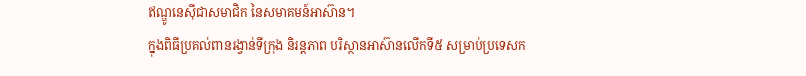ឥណ្ឌូនេស៊ីជាសមាជិក នៃសមាគមន៍អាស៊ាន។
ក្នុងពិធីប្រគល់ពានរង្វាន់ទីក្រុង និរន្តភាព បរិស្ថានអាស៊ានលើកទី៥ សម្រាប់ប្រទេសក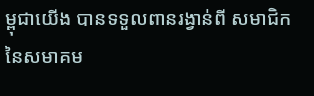ម្ពុជាយើង បានទទួលពានរង្វាន់ពី សមាជិក នៃសមាគម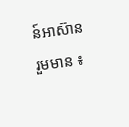ន៍អាស៊ាន រួមមាន ៖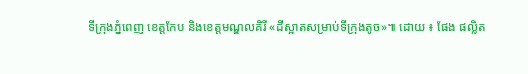ទីក្រុងភ្នំពេញ ខេត្តកែប និងខេត្តមណ្ឌលគិរី «ដីស្អាតសម្រាប់ទីក្រុងតូច»៕ ដោយ ៖ ផែង ផល្លិត